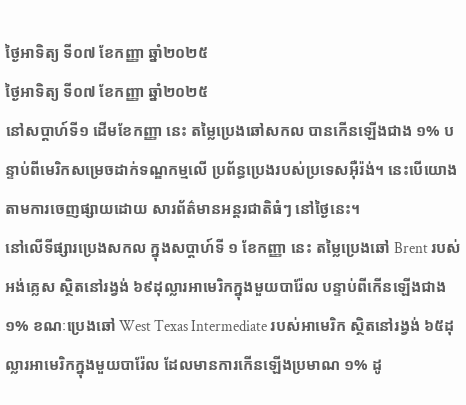ថ្ងៃអាទិត្យ ទី០៧ ខែកញ្ញា ឆ្នាំ២០២៥
ថ្ងៃអាទិត្យ ទី០៧ ខែកញ្ញា ឆ្នាំ២០២៥
នៅសប្តាហ៍ទី១ ដើមខែកញ្ញា នេះ តម្លៃប្រេងឆៅសកល បានកើនឡើងជាង ១% បន្ទាប់ពីមេរិកសម្រេចដាក់ទណ្ឌកម្មលើ ប្រព័ន្ធប្រេងរបស់ប្រទេសអ៊ឺរ៉ង់។ នេះបើយោងតាមការចេញផ្សាយដោយ សារព័ត៌មានអន្តរជាតិធំៗ នៅថ្ងៃនេះ។
នៅលើទីផ្សារប្រេងសកល ក្នុងសប្តាហ៍ទី ១ ខែកញ្ញា នេះ តម្លៃប្រេងឆៅ Brent របស់អង់គ្លេស ស្ថិតនៅរង្វង់ ៦៩ដុល្លារអាមេរិកក្នុងមួយបារ៉ែល បន្ទាប់ពីកើនឡើងជាង ១% ខណៈប្រេងឆៅ West Texas Intermediate របស់អាមេរិក ស្ថិតនៅរង្វង់ ៦៥ដុល្លារអាមេរិកក្នុងមួយបារ៉ែល ដែលមានការកើនឡើងប្រមាណ ១% ដូ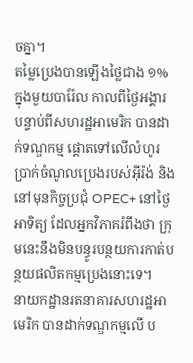ចគ្នា។
តម្លៃប្រេងបានឡើងថ្លៃជាង ១% ក្នុងមួយបារ៉ែល កាលពីថ្ងៃអង្គារ បន្ទាប់ពីសហរដ្ឋអាមេរិក បានដាក់ទណ្ឌកម្ម ផ្តោតទៅលើលំហូរប្រាក់ចំណូលប្រេងរបស់អ៊ីរ៉ង់ និងនៅមុនកិច្ចប្រជុំ OPEC+ នៅថ្ងៃអាទិត្យ ដែលអ្នកវិភាគរំពឹងថា ក្រុមនេះនឹងមិនបន្ធូរបន្ថយការកាត់បន្ថយផលិតកម្មប្រេងនោះទេ។
នាយកដ្ឋានរតនាគារសហរដ្ឋអាមេរិក បានដាក់ទណ្ឌកម្មលើ ប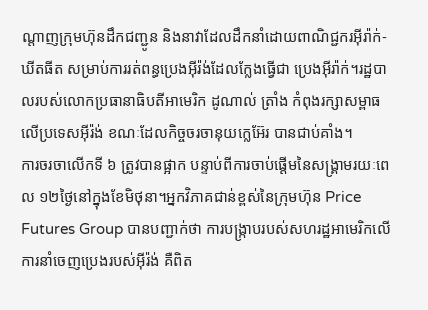ណ្តាញក្រុមហ៊ុនដឹកជញ្ជូន និងនាវាដែលដឹកនាំដោយពាណិជ្ជករអ៊ីរ៉ាក់-ឃីតធីត សម្រាប់ការរត់ពន្ធប្រេងអ៊ីរ៉ង់ដែលក្លែងធ្វើជា ប្រេងអ៊ីរ៉ាក់។រដ្ឋបាលរបស់លោកប្រធានាធិបតីអាមេរិក ដូណាល់ ត្រាំង កំពុងរក្សាសម្ពាធលើប្រទេសអ៊ីរ៉ង់ ខណៈដែលកិច្ចចរចានុយក្លេអ៊ែរ បានជាប់គាំង។
ការចរចាលើកទី ៦ ត្រូវបានផ្អាក បន្ទាប់ពីការចាប់ផ្តើមនៃសង្រ្គាមរយៈពេល ១២ថ្ងៃនៅក្នុងខែមិថុនា។អ្នកវិភាគជាន់ខ្ពស់នៃក្រុមហ៊ុន Price Futures Group បានបញ្ជាក់ថា ការបង្ក្រាបរបស់សហរដ្ឋអាមេរិកលើការនាំចេញប្រេងរបស់អ៊ីរ៉ង់ គឺពិត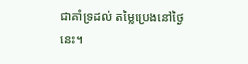ជាគាំទ្រដល់ តម្លៃប្រេងនៅថ្ងៃនេះ។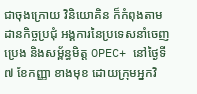ជាចុងក្រោយ វិនិយោគិន ក៏កំពុងតាមដានកិច្ចប្រជុំ អង្គការនៃប្រទេសនាំចេញប្រេង និងសម្ព័ន្ធមិត្ត OPEC+ នៅថ្ងៃទី ៧ ខែកញ្ញា ខាងមុខ ដោយក្រុមអ្នកវិ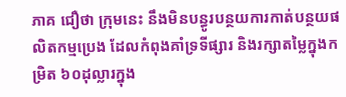ភាគ ជឿថា ក្រុមនេះ នឹងមិនបន្ធូរបន្ថយការកាត់បន្ថយផលិតកម្មប្រេង ដែលកំពុងគាំទ្រទីផ្សារ និងរក្សាតម្លៃក្នុងកម្រិត ៦០ដុល្លារក្នុង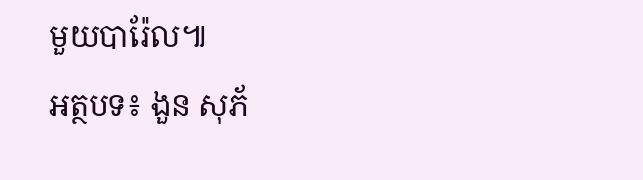មួយបារ៉ែល៕
អត្ថបទ៖ ងួន សុភ័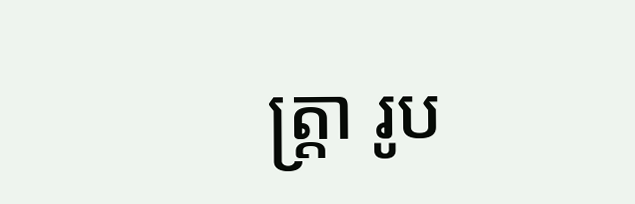ត្រ្តា រូប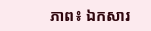ភាព៖ ឯកសារ